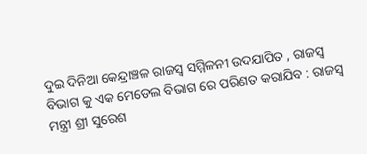ଦୁଇ ଦିନିଆ କେନ୍ଦ୍ରାଞ୍ଚଳ ରାଜସ୍ୱ ସମ୍ମିଳନୀ ଉଦଯାପିତ , ରାଜସ୍ୱ ବିଭାଗ କୁ ଏକ ମେଡେଲ ବିଭାଗ ରେ ପରିଣତ କରାଯିବ : ରାଜସ୍ୱ ମନ୍ତ୍ରୀ ଶ୍ରୀ ସୁରେଶ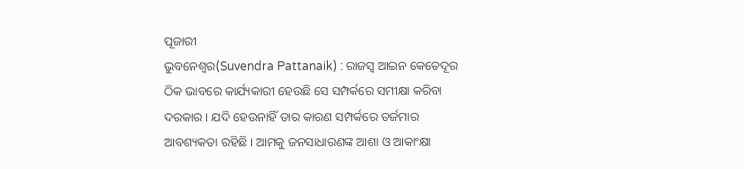ପୂଜାରୀ
ଭୁବନେଶ୍ଵର(Suvendra Pattanaik) : ରାଜସ୍ୱ ଆଇନ କେତେଦୂର ଠିକ ଭାବରେ କାର୍ଯ୍ୟକାରୀ ହେଉଛି ସେ ସମ୍ପର୍କରେ ସମୀକ୍ଷା କରିବା ଦରକାର । ଯଦି ହେଉନାହିଁ ତାର କାରଣ ସମ୍ପର୍କରେ ତର୍ଜମାର ଆବଶ୍ୟକତା ରହିଛି । ଆମକୁ ଜନସାଧାରଣଙ୍କ ଆଶା ଓ ଆକାଂକ୍ଷା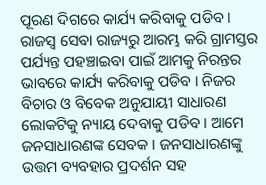ପୂରଣ ଦିଗରେ କାର୍ଯ୍ୟ କରିବାକୁ ପଡିବ । ରାଜସ୍ୱ ସେବା ରାଜ୍ୟରୁ ଆରମ୍ଭ କରି ଗ୍ରାମସ୍ତର ପର୍ଯ୍ୟନ୍ତ ପହଞ୍ଚାଇବା ପାଇଁ ଆମକୁ ନିରନ୍ତର ଭାବରେ କାର୍ଯ୍ୟ କରିବାକୁ ପଡିବ । ନିଜର ବିଚାର ଓ ବିବେକ ଅନୁଯାୟୀ ସାଧାରଣ ଲୋକଟିକୁ ନ୍ୟାୟ ଦେବାକୁ ପଡିବ । ଆମେ ଜନସାଧାରଣଙ୍କ ସେବକ । ଜନସାଧାରଣଙ୍କୁ ଉତ୍ତମ ବ୍ୟବହାର ପ୍ରଦର୍ଶନ ସହ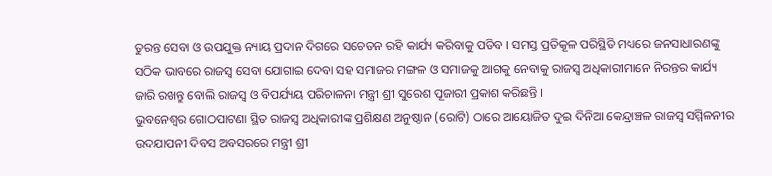ତୁରନ୍ତ ସେବା ଓ ଉପଯୁକ୍ତ ନ୍ୟାୟ ପ୍ରଦାନ ଦିଗରେ ସଚେତନ ରହି କାର୍ଯ୍ୟ କରିବାକୁ ପଡିବ । ସମସ୍ତ ପ୍ରତିକୂଳ ପରିସ୍ଥିତି ମଧ୍ୟରେ ଜନସାଧାରଣଙ୍କୁ ସଠିକ ଭାବରେ ରାଜସ୍ୱ ସେବା ଯୋଗାଇ ଦେବା ସହ ସମାଜର ମଙ୍ଗଳ ଓ ସମାଜକୁ ଆଗକୁ ନେବାକୁ ରାଜସ୍ୱ ଅଧିକାରୀମାନେ ନିରନ୍ତର କାର୍ଯ୍ୟ ଜାରି ରଖନ୍ତୁ ବୋଲି ରାଜସ୍ୱ ଓ ବିପର୍ଯ୍ୟୟ ପରିଚାଳନା ମନ୍ତ୍ରୀ ଶ୍ରୀ ସୁରେଶ ପୂଜାରୀ ପ୍ରକାଶ କରିଛନ୍ତି ।
ଭୁବନେଶ୍ଵର ଗୋଠପାଟଣା ସ୍ଥିତ ରାଜସ୍ୱ ଅଧିକାରୀଙ୍କ ପ୍ରଶିକ୍ଷଣ ଅନୁଷ୍ଠାନ (ରୋଟି) ଠାରେ ଆୟୋଜିତ ଦୁଇ ଦିନିଆ କେନ୍ଦ୍ରାଞ୍ଚଳ ରାଜସ୍ୱ ସମ୍ମିଳନୀର ଉଦଯାପନୀ ଦିବସ ଅବସରରେ ମନ୍ତ୍ରୀ ଶ୍ରୀ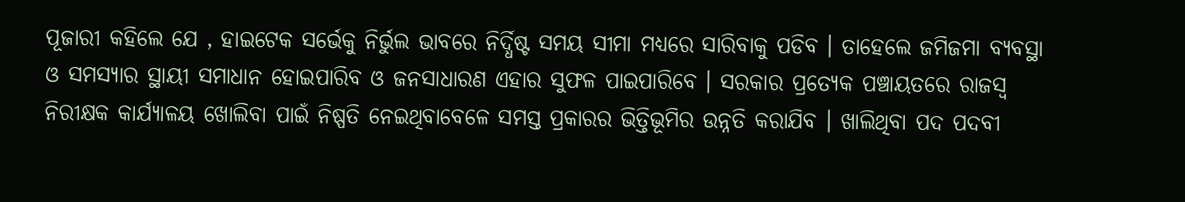ପୂଜାରୀ କହିଲେ ଯେ , ହାଇଟେକ ସର୍ଭେକୁ ନିର୍ଭୁଲ ଭାବରେ ନିର୍ଦ୍ଧିଷ୍ଟ ସମୟ ସୀମା ମଧ୍ୟରେ ସାରିବାକୁ ପଡିବ । ତାହେଲେ ଜମିଜମା ବ୍ୟବସ୍ଥା ଓ ସମସ୍ୟାର ସ୍ଥାୟୀ ସମାଧାନ ହୋଇପାରିବ ଓ ଜନସାଧାରଣ ଏହାର ସୁଫଳ ପାଇପାରିବେ । ସରକାର ପ୍ରତ୍ୟେକ ପଞ୍ଚାୟତରେ ରାଜସ୍ୱ ନିରୀକ୍ଷକ କାର୍ଯ୍ୟାଳୟ ଖୋଲିବା ପାଇଁ ନିଷ୍ପତି ନେଇଥିବାବେଳେ ସମସ୍ତ ପ୍ରକାରର ଭିତ୍ତିଭୂମିର ଉନ୍ନତି କରାଯିବ । ଖାଲିଥିବା ପଦ ପଦବୀ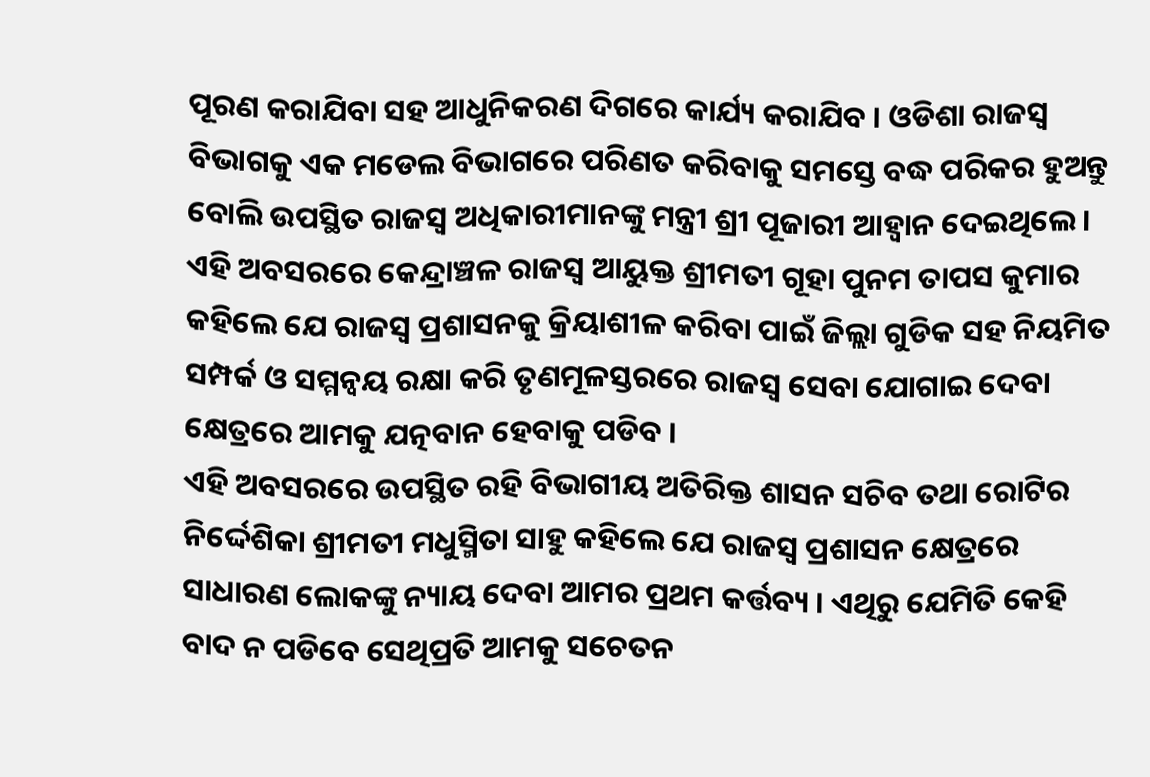ପୂରଣ କରାଯିବା ସହ ଆଧୁନିକରଣ ଦିଗରେ କାର୍ଯ୍ୟ କରାଯିବ । ଓଡିଶା ରାଜସ୍ୱ ବିଭାଗକୁ ଏକ ମଡେଲ ବିଭାଗରେ ପରିଣତ କରିବାକୁ ସମସ୍ତେ ବଦ୍ଧ ପରିକର ହୁଅନ୍ତୁ ବୋଲି ଉପସ୍ଥିତ ରାଜସ୍ୱ ଅଧିକାରୀମାନଙ୍କୁ ମନ୍ତ୍ରୀ ଶ୍ରୀ ପୂଜାରୀ ଆହ୍ଵାନ ଦେଇଥିଲେ ।
ଏହି ଅବସରରେ କେନ୍ଦ୍ରାଞ୍ଚଳ ରାଜସ୍ୱ ଆୟୁକ୍ତ ଶ୍ରୀମତୀ ଗୂହା ପୁନମ ତାପସ କୁମାର କହିଲେ ଯେ ରାଜସ୍ୱ ପ୍ରଶାସନକୁ କ୍ରିୟାଶୀଳ କରିବା ପାଇଁ ଜିଲ୍ଲା ଗୁଡିକ ସହ ନିୟମିତ ସମ୍ପର୍କ ଓ ସମ୍ମନ୍ଵୟ ରକ୍ଷା କରି ତୃଣମୂଳସ୍ତରରେ ରାଜସ୍ୱ ସେବା ଯୋଗାଇ ଦେବା କ୍ଷେତ୍ରରେ ଆମକୁ ଯତ୍ନବାନ ହେବାକୁ ପଡିବ ।
ଏହି ଅବସରରେ ଉପସ୍ଥିତ ରହି ବିଭାଗୀୟ ଅତିରିକ୍ତ ଶାସନ ସଚିବ ତଥା ରୋଟିର ନିର୍ଦ୍ଦେଶିକା ଶ୍ରୀମତୀ ମଧୁସ୍ମିତା ସାହୁ କହିଲେ ଯେ ରାଜସ୍ୱ ପ୍ରଶାସନ କ୍ଷେତ୍ରରେ ସାଧାରଣ ଲୋକଙ୍କୁ ନ୍ୟାୟ ଦେବା ଆମର ପ୍ରଥମ କର୍ତ୍ତବ୍ୟ । ଏଥିରୁ ଯେମିତି କେହି ବାଦ ନ ପଡିବେ ସେଥିପ୍ରତି ଆମକୁ ସଚେତନ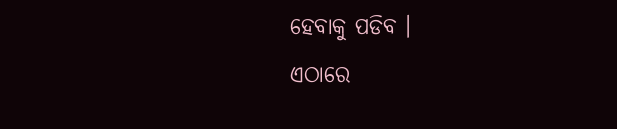ହେବାକୁ ପଡିବ ।
ଏଠାରେ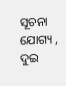ସୂଚନା ଯୋଗ୍ୟ , ଦୁଇ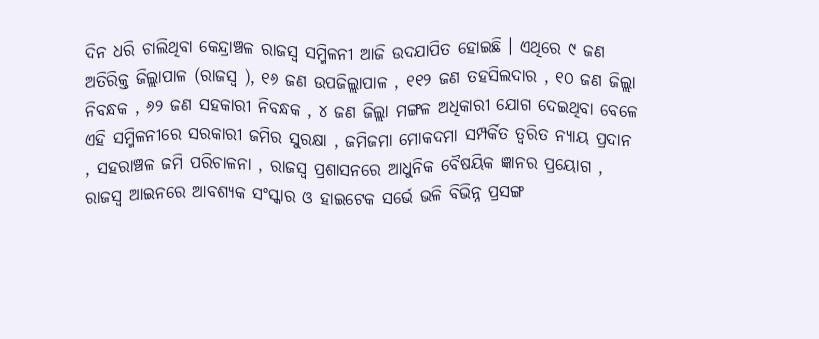ଦିନ ଧରି ଚାଲିଥିବା କେନ୍ଦ୍ରାଞ୍ଚଳ ରାଜସ୍ୱ ସମ୍ମିଳନୀ ଆଜି ଉଦଯାପିତ ହୋଇଛି । ଏଥିରେ ୯ ଜଣ ଅତିରିକ୍ତ ଜିଲ୍ଲାପାଳ (ରାଜସ୍ୱ ), ୧୬ ଜଣ ଉପଜିଲ୍ଲାପାଳ , ୧୧୨ ଜଣ ତହସିଲଦାର , ୧୦ ଜଣ ଜିଲ୍ଲା ନିବନ୍ଧକ , ୬୨ ଜଣ ସହକାରୀ ନିବନ୍ଧକ , ୪ ଜଣ ଜିଲ୍ଲା ମଙ୍ଗଳ ଅଧିକାରୀ ଯୋଗ ଦେଇଥିବା ବେଳେ ଏହି ସମ୍ମିଳନୀରେ ସରକାରୀ ଜମିର ସୁରକ୍ଷା , ଜମିଜମା ମୋକଦମା ସମ୍ପର୍କିତ ତ୍ୱରିତ ନ୍ୟାୟ ପ୍ରଦାନ , ସହରାଞ୍ଚଳ ଜମି ପରିଚାଳନା , ରାଜସ୍ୱ ପ୍ରଶାସନରେ ଆଧୁନିକ ବୈଷୟିକ ଜ୍ଞାନର ପ୍ରୟୋଗ , ରାଜସ୍ୱ ଆଇନରେ ଆବଶ୍ୟକ ସଂସ୍କାର ଓ ହାଇଟେକ ସର୍ଭେ ଭଳି ବିଭିନ୍ନ ପ୍ରସଙ୍ଗ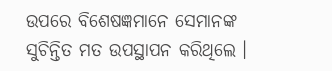ଉପରେ ବିଶେଷଜ୍ଞମାନେ ସେମାନଙ୍କ ସୁଚିନ୍ତିତ ମତ ଉପସ୍ଥାପନ କରିଥିଲେ ।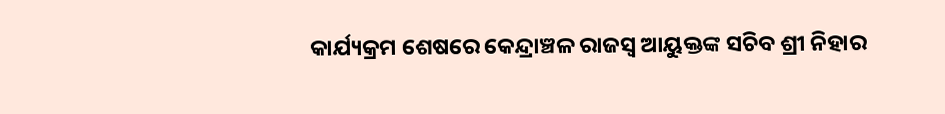କାର୍ଯ୍ୟକ୍ରମ ଶେଷରେ କେନ୍ଦ୍ରାଞ୍ଚଳ ରାଜସ୍ୱ ଆୟୁକ୍ତଙ୍କ ସଚିବ ଶ୍ରୀ ନିହାର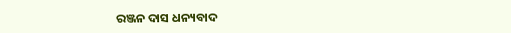ରଞ୍ଜନ ଦାସ ଧନ୍ୟବାଦ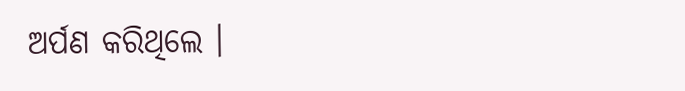ଅର୍ପଣ କରିଥିଲେ ।